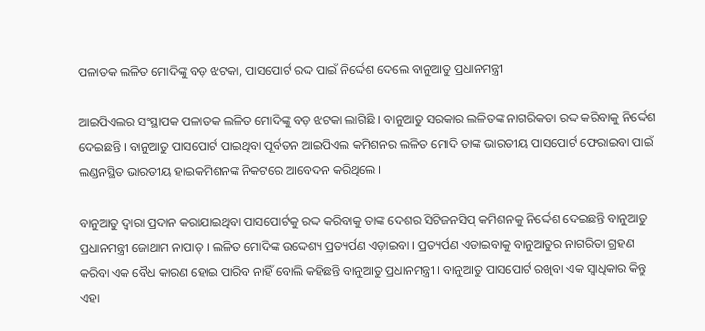ପଳାତକ ଲଳିତ ମୋଦିଙ୍କୁ ବଡ଼ ଝଟକା, ପାସପୋର୍ଟ ରଦ୍ଦ ପାଇଁ ନିର୍ଦ୍ଦେଶ ଦେଲେ ବାନୁଆତୁ ପ୍ରଧାନମନ୍ତ୍ରୀ

ଆଇପିଏଲର ସଂସ୍ଥାପକ ପଳାତକ ଲଳିତ ମୋଦିଙ୍କୁ ବଡ଼ ଝଟକା ଲାଗିଛି । ବାନୁଆତୁ ସରକାର ଲଳିତଙ୍କ ନାଗରିକତା ରଦ୍ଦ କରିବାକୁ ନିର୍ଦ୍ଦେଶ ଦେଇଛନ୍ତି । ବାନୁଆତୁ ପାସପୋର୍ଟ ପାଇଥିବା ପୂର୍ବତନ ଆଇପିଏଲ କମିଶନର ଲଳିତ ମୋଦି ତାଙ୍କ ଭାରତୀୟ ପାସପୋର୍ଟ ଫେରାଇବା ପାଇଁ ଲଣ୍ଡନସ୍ଥିତ ଭାରତୀୟ ହାଇକମିଶନଙ୍କ ନିକଟରେ ଆବେଦନ କରିଥିଲେ ।

ବାନୁଆତୁ ଦ୍ୱାରା ପ୍ରଦାନ କରାଯାଇଥିବା ପାସପୋର୍ଟକୁ ରଦ୍ଦ କରିବାକୁ ତାଙ୍କ ଦେଶର ସିଟିଜନସିପ୍ କମିଶନକୁ ନିର୍ଦ୍ଦେଶ ଦେଇଛନ୍ତି ବାନୁଆତୁ ପ୍ରଧାନମନ୍ତ୍ରୀ ଜୋଥାମ ନାପାତ୍ । ଲଳିତ ମୋଦିଙ୍କ ଉଦ୍ଦେଶ୍ୟ ପ୍ରତ୍ୟର୍ପଣ ଏଡ଼ାଇବା । ପ୍ରତ୍ୟର୍ପଣ ଏଡାଇବାକୁ ବାନୁଆତୁର ନାଗରିତା ଗ୍ରହଣ କରିବା ଏକ ବୈଧ କାରଣ ହୋଇ ପାରିବ ନାହିଁ ବୋଲି କହିଛନ୍ତି ବାନୁଆତୁ ପ୍ରଧାନମନ୍ତ୍ରୀ । ବାନୁଆତୁ ପାସପୋର୍ଟ ରଖିବା ଏକ ସ୍ୱାଧିକାର କିନ୍ତୁ ଏହା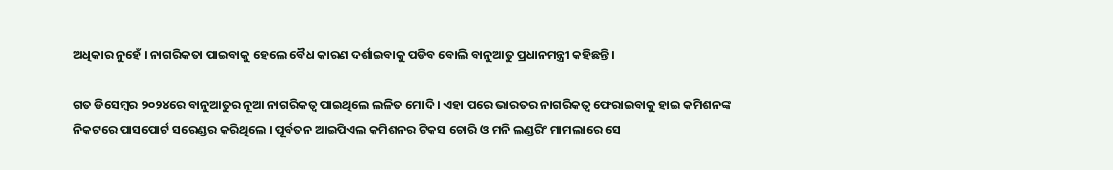ଅଧିକାର ନୁହେଁ । ନାଗରିକତା ପାଇବାକୁ ହେଲେ ବୈଧ କାରଣ ଦର୍ଶାଇବାକୁ ପଡିବ ବୋଲି ବାନୁଆତୁ ପ୍ରଧାନମନ୍ତ୍ରୀ କହିଛନ୍ତି।

ଗତ ଡିସେମ୍ବର ୨୦୨୪ରେ ବାନୁଆତୁର ନୂଆ ନାଗରିକତ୍ବ ପାଇଥିଲେ ଲଳିତ ମୋଦି । ଏହା ପରେ ଭାରତର ନାଗରିକତ୍ବ ଫେରାଇବାକୁ ହାଇ କମିଶନଙ୍କ ନିକଟରେ ପାସପୋର୍ଟ ସରେଣ୍ଡର କରିଥିଲେ । ପୂର୍ବତନ ଆଇପିଏଲ କମିଶନର ଟିକସ ଚୋରି ଓ ମନି ଲଣ୍ଡରିଂ ମାମଲାରେ ସେ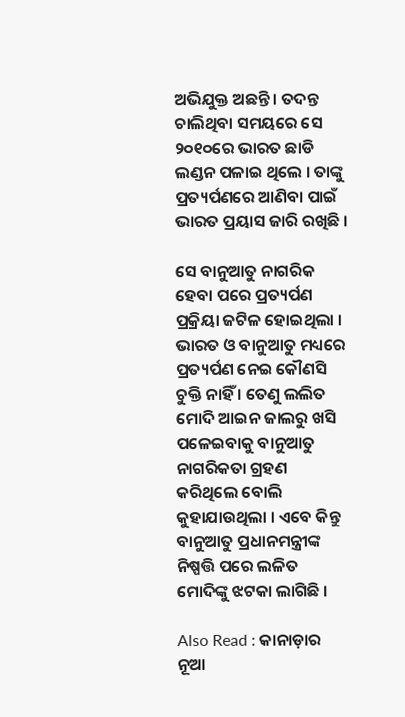ଅଭିଯୁକ୍ତ ଅଛନ୍ତି । ତଦନ୍ତ ଚାଲିଥିବା ସମୟରେ ସେ ୨୦୧୦ରେ ଭାରତ ଛାଡି ଲଣ୍ଡନ ପଳାଇ ଥିଲେ । ତାଙ୍କୁ ପ୍ରତ୍ୟର୍ପଣରେ ଆଣିବା ପାଇଁ ଭାରତ ପ୍ରୟାସ ଜାରି ରଖିଛି ।

ସେ ବାନୁଆତୁ ନାଗରିକ ହେବା ପରେ ପ୍ରତ୍ୟର୍ପଣ ପ୍ରକ୍ରିୟା ଜଟିଳ ହୋଇଥିଲା । ଭାରତ ଓ ବାନୁଆତୁ ମଧ୍ୟରେ ପ୍ରତ୍ୟର୍ପଣ ନେଇ କୌଣସି ଚୁକ୍ତି ନାହିଁ । ତେଣୁ ଲଲିତ ମୋଦି ଆଇନ ଜାଲରୁ ଖସି ପଳେଇବାକୁ ବାନୁଆତୁ ନାଗରିକତା ଗ୍ରହଣ କରିଥିଲେ ବୋଲି କୁହାଯାଉଥିଲା । ଏବେ କିନ୍ତୁ ବାନୁଆତୁ ପ୍ରଧାନମନ୍ତ୍ରୀଙ୍କ ନିଷ୍ପତ୍ତି ପରେ ଲଳିତ ମୋଦିଙ୍କୁ ଝଟକା ଲାଗିଛି ।

Also Read : କାନାଡ଼ାର ନୂଆ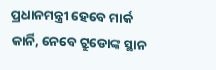ପ୍ରଧାନମନ୍ତ୍ରୀ ହେବେ ମାର୍କ କାର୍ନି, ନେବେ ଟ୍ରୁଡୋଙ୍କ ସ୍ଥାନ